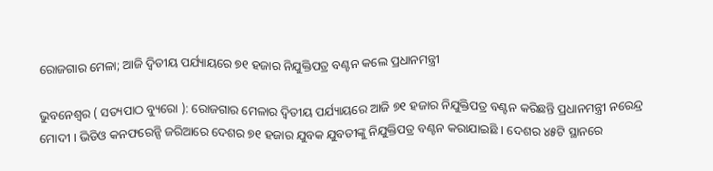ରୋଜଗାର ମେଳା; ଆଜି ଦ୍ଵିତୀୟ ପର୍ଯ୍ୟାୟରେ ୭୧ ହଜାର ନିଯୁକ୍ତିପତ୍ର ବଣ୍ଟନ କଲେ ପ୍ରଧାନମନ୍ତ୍ରୀ

ଭୁବନେଶ୍ୱର ( ସତ୍ୟପାଠ ବ୍ୟୁରୋ ): ରୋଜଗାର ମେଳାର ଦ୍ଵିତୀୟ ପର୍ଯ୍ୟାୟରେ ଆଜି ୭୧ ହଜାର ନିଯୁକ୍ତିପତ୍ର ବଣ୍ଟନ କରିଛନ୍ତି ପ୍ରଧାନମନ୍ତ୍ରୀ ନରେନ୍ଦ୍ର ମୋଦୀ । ଭିଡିଓ କନଫରେନ୍ସି ଜରିଆରେ ଦେଶର ୭୧ ହଜାର ଯୁବକ ଯୁବତୀଙ୍କୁ ନିଯୁକ୍ତିପତ୍ର ବଣ୍ଟନ କରାଯାଇଛି । ଦେଶର ୪୫ଟି ସ୍ଥାନରେ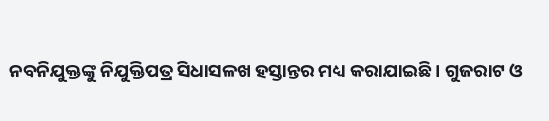ନବନିଯୁକ୍ତଙ୍କୁ ନିଯୁକ୍ତିପତ୍ର ସିଧାସଳଖ ହସ୍ତାନ୍ତର ମଧ୍ୟ କରାଯାଇଛି । ଗୁଜରାଟ ଓ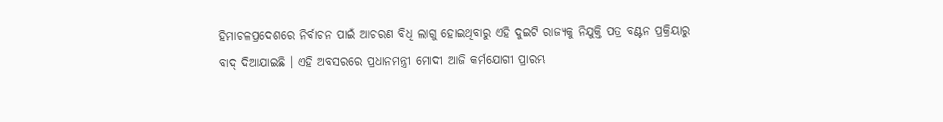ହିମାଚଳପ୍ରଦେଶରେ ନିର୍ବାଚନ ପାଇଁ ଆଚରଣ ବିଧି ଲାଗୁ ହୋଇଥିବାରୁ ଏହି ଦୁଇଟି ରାଜ୍ୟକୁ ନିଯୁକ୍ତି ପତ୍ର ବଣ୍ଟନ ପ୍ରକ୍ରିୟାରୁ ବାଦ୍ ଦିଆଯାଇଛି । ଏହି ଅବସରରେ ପ୍ରଧାନମନ୍ତ୍ରୀ ମୋଦୀ ଆଜି କର୍ମଯୋଗୀ ପ୍ରାରମ୍ଭ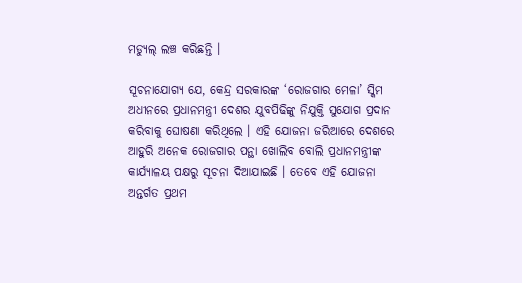ମଡ୍ୟୁଲ୍ ଲଞ୍ଚ କରିଛନ୍ତି ।

ସୂଚନାଯୋଗ୍ୟ ଯେ, କେନ୍ଦ୍ର ସରକାରଙ୍କ ‘ରୋଜଗାର ମେଳା’ ସ୍କିମ ଅଧୀନରେ ପ୍ରଧାନମନ୍ତ୍ରୀ ଦେଶର ଯୁବପିଢିଙ୍କୁ ନିଯୁକ୍ତି ସୁଯୋଗ ପ୍ରଦାନ କରିବାକୁ ଘୋଷଣା କରିଥିଲେ । ଏହି ଯୋଜନା ଜରିଆରେ ଦେଶରେ ଆହୁରି ଅନେକ ରୋଜଗାର ପନ୍ଥା ଖୋଲିବ ବୋଲି ପ୍ରଧାନମନ୍ତ୍ରୀଙ୍କ କାର୍ଯ୍ୟାଳୟ ପକ୍ଷରୁ ସୂଚନା ଦିଆଯାଇଛି । ତେବେ ଏହି ଯୋଜନା ଅନ୍ତର୍ଗତ ପ୍ରଥମ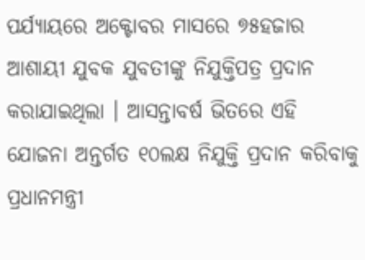ପର୍ଯ୍ୟାୟରେ ଅକ୍ଟୋବର ମାସରେ ୭୫ହଜାର ଆଶାୟୀ ଯୁବକ ଯୁବତୀଙ୍କୁ ନିଯୁକ୍ତିପତ୍ର ପ୍ରଦାନ କରାଯାଇଥିଲା । ଆସନ୍ତାବର୍ଷ ଭିତରେ ଏହି ଯୋଜନା ଅନ୍ତର୍ଗତ ୧୦ଲକ୍ଷ ନିଯୁକ୍ତି ପ୍ରଦାନ କରିବାକୁ ପ୍ରଧାନମନ୍ତ୍ରୀ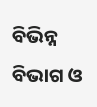ବିଭିନ୍ନ ବିଭାଗ ଓ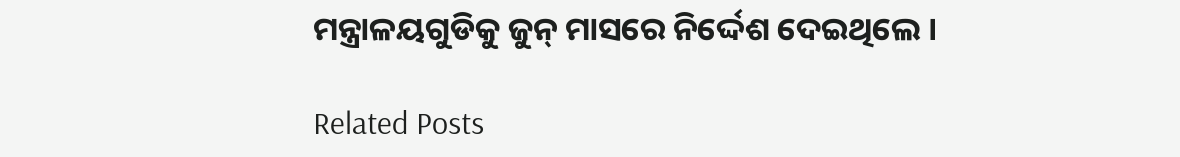ମନ୍ତ୍ରାଳୟଗୁଡିକୁ ଜୁନ୍ ମାସରେ ନିର୍ଦ୍ଦେଶ ଦେଇଥିଲେ ।

Related Posts